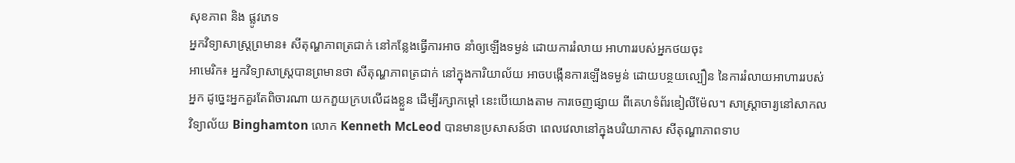សុខភាព និង ផ្លូវភេទ
អ្នកវិទ្យាសាស្ត្រព្រមាន៖ សីតុណ្ហភាពត្រជាក់ នៅកន្លែងធ្វើការអាច នាំឲ្យឡើងទម្ងន់ ដោយការរំលាយ អាហាររបស់អ្នកថយចុះ
អាមេរិក៖ អ្នកវិទ្យាសាស្ត្របានព្រមានថា សីតុណ្ហភាពត្រជាក់ នៅក្នុងការិយាល័យ អាចបង្កើនការឡើងទម្ងន់ ដោយបន្ថយល្បឿន នៃការរំលាយអាហាររបស់អ្នក ដូច្នេះអ្នកគួរតែពិចារណា យកភួយក្របលើដងខ្លួន ដើម្បីរក្សាកម្តៅ នេះបើយោងតាម ការចេញផ្សាយ ពីគេហទំព័រឌៀលីម៉ែល។ សាស្រ្តាចារ្យនៅសាកលវិទ្យាល័យ Binghamton លោក Kenneth McLeod បានមានប្រសាសន៍ថា ពេលវេលានៅក្នុងបរិយាកាស សីតុណ្ហាភាពទាប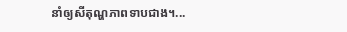នាំឲ្យសីតុណ្ហភាពទាបជាង។...